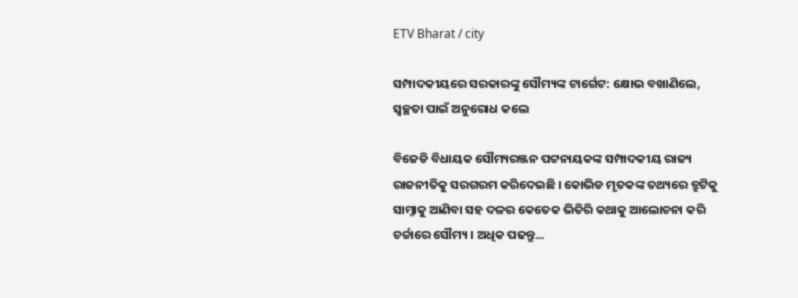ETV Bharat / city

ସମ୍ପାଦକୀୟରେ ସରକାରଙ୍କୁ ସୌମ୍ୟଙ୍କ ଟାର୍ଗେଟ: କ୍ଷୋଭ ବଖାଣିଲେ, ସ୍ବଚ୍ଛତା ପାଇଁ ଅନୁରୋଧ କଲେ

ବିଜେଡି ବିଧାୟକ ସୌମ୍ୟରଞ୍ଜନ ପଟ୍ଟନାୟକଙ୍କ ସମ୍ପାଦକୀୟ ରାଜ୍ୟ ରାଜନୀତିକୁ ସରଗରମ କରିଦେଇଛି । କୋଭିଡ ମୃତକଙ୍କ ତଥ୍ୟରେ ତ୍ରୁଟିକୁ ସାମ୍ନାକୁ ଆଣିବା ସହ ଦଳର କେତେକ ଭିତିରି କଥାକୁ ଆଲୋଚନା କରି ଚର୍ଚ୍ଚାରେ ସୌମ୍ୟ । ଅଧିକ ପଢନ୍ତୁ...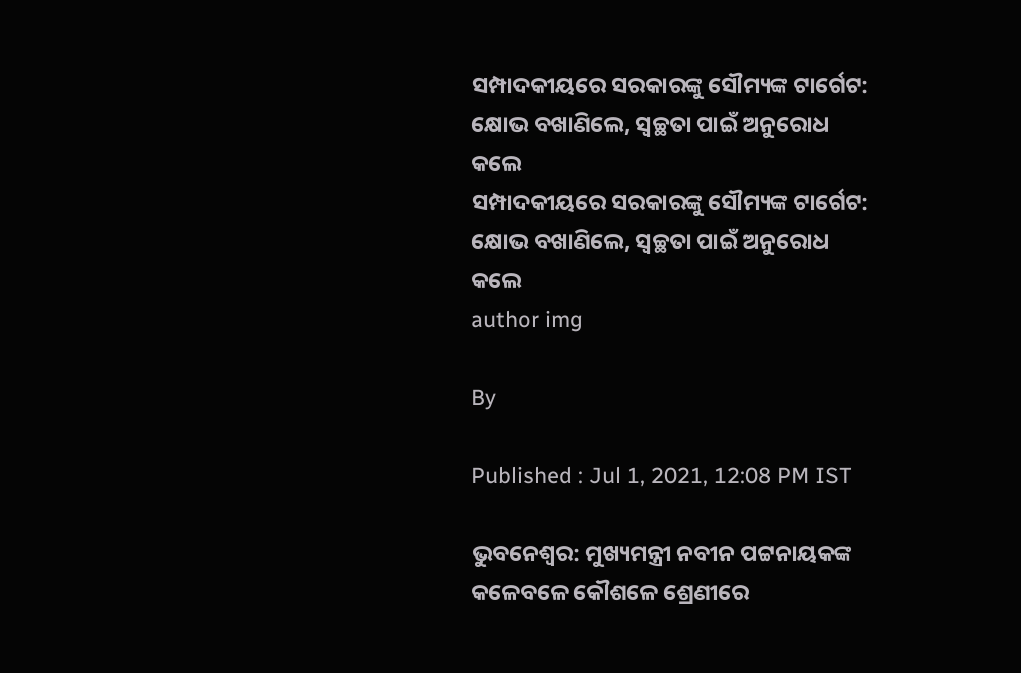ସମ୍ପାଦକୀୟରେ ସରକାରଙ୍କୁ ସୌମ୍ୟଙ୍କ ଟାର୍ଗେଟ: କ୍ଷୋଭ ବଖାଣିଲେ, ସ୍ବଚ୍ଛତା ପାଇଁ ଅନୁରୋଧ କଲେ
ସମ୍ପାଦକୀୟରେ ସରକାରଙ୍କୁ ସୌମ୍ୟଙ୍କ ଟାର୍ଗେଟ: କ୍ଷୋଭ ବଖାଣିଲେ, ସ୍ବଚ୍ଛତା ପାଇଁ ଅନୁରୋଧ କଲେ
author img

By

Published : Jul 1, 2021, 12:08 PM IST

ଭୁବନେଶ୍ବର: ମୁଖ୍ୟମନ୍ତ୍ରୀ ନବୀନ ପଟ୍ଟନାୟକଙ୍କ କଳେବଳେ କୌଶଳେ ଶ୍ରେଣୀରେ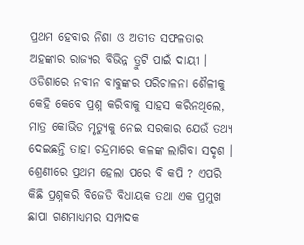ପ୍ରଥମ ହେବାର ନିଶା ଓ ଅତୀତ ସଫଳତାର ଅହଙ୍କାର ରାଜ୍ୟର ବିଭିନ୍ନ ତ୍ରୁଟି ପାଇଁ ଦାୟୀ । ଓଡିଶାରେ ନବୀନ ବାବୁଙ୍କର ପରିଚାଳନା ଶୈଳୀକୁ କେହି କେବେ ପ୍ରଶ୍ନ କରିବାକୁ ସାହସ କରିନଥିଲେ, ମାତ୍ର କୋଭିଡ ମୃତ୍ୟୁକୁ ନେଇ ସରକାର ଯେଉଁ ତଥ୍ୟ ଦେଇଛନ୍ତି ତାହା ଚନ୍ଦ୍ରମାରେ କଳଙ୍କ ଲାଗିବା ସଦୃଶ । ଶ୍ରେଣୀରେ ପ୍ରଥମ ହେଲା ପରେ ବି କପି ? ଏପରି କିଛି ପ୍ରଶ୍ନକରି ବିଜେଡି ବିଧାୟକ ତଥା ଏକ ପ୍ରମୁଖ ଛାପା ଗଣମାଧ୍ୟମର ସମ୍ପାଦକ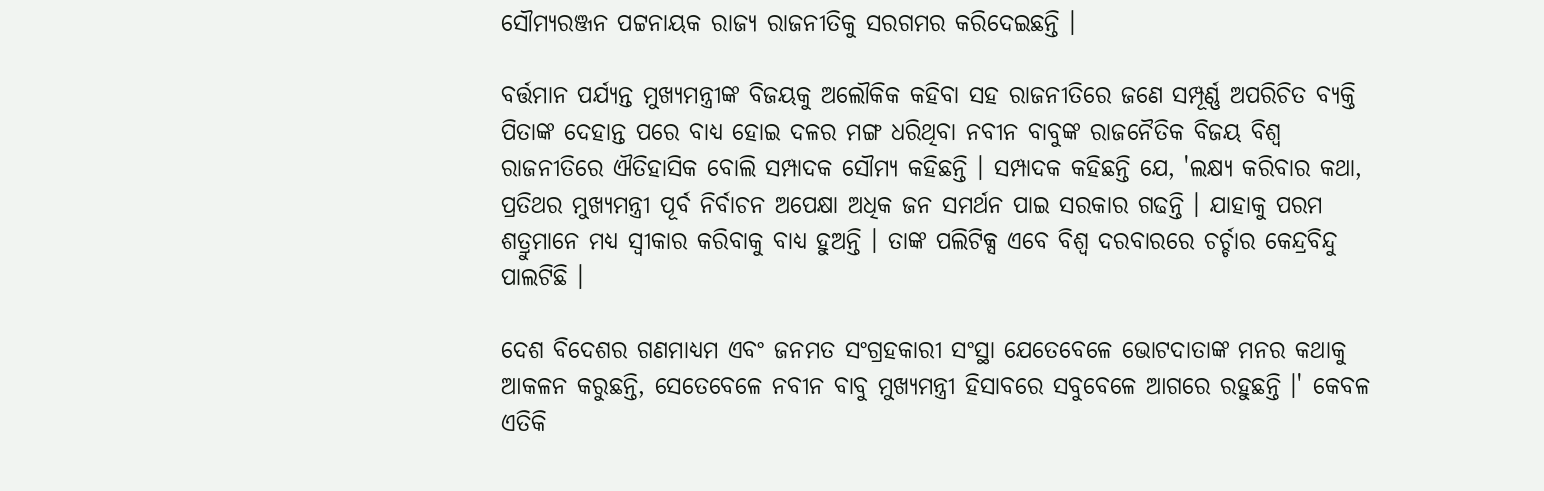ସୌମ୍ୟରଞ୍ଜନ ପଟ୍ଟନାୟକ ରାଜ୍ୟ ରାଜନୀତିକୁ ସରଗମର କରିଦେଇଛନ୍ତି ।

ବର୍ତ୍ତମାନ ପର୍ଯ୍ୟନ୍ତ ମୁଖ୍ୟମନ୍ତ୍ରୀଙ୍କ ବିଜୟକୁ ଅଲୌକିକ କହିବା ସହ ରାଜନୀତିରେ ଜଣେ ସମ୍ପୂର୍ଣ୍ଣ ଅପରିଚିତ ବ୍ୟକ୍ତି ପିତାଙ୍କ ଦେହାନ୍ତ ପରେ ବାଧ୍ୟ ହୋଇ ଦଳର ମଙ୍ଗ ଧରିଥିବା ନବୀନ ବାବୁଙ୍କ ରାଜନୈତିକ ବିଜୟ ବିଶ୍ବ ରାଜନୀତିରେ ଐତିହାସିକ ବୋଲି ସମ୍ପାଦକ ସୌମ୍ୟ କହିଛନ୍ତି । ସମ୍ପାଦକ କହିଛନ୍ତି ଯେ, 'ଲକ୍ଷ୍ୟ କରିବାର କଥା, ପ୍ରତିଥର ମୁଖ୍ୟମନ୍ତ୍ରୀ ପୂର୍ବ ନିର୍ବାଚନ ଅପେକ୍ଷା ଅଧିକ ଜନ ସମର୍ଥନ ପାଇ ସରକାର ଗଢନ୍ତି । ଯାହାକୁ ପରମ ଶତ୍ରୁମାନେ ମଧ୍ୟ ସ୍ବୀକାର କରିବାକୁ ବାଧ୍ୟ ହୁଅନ୍ତି । ତାଙ୍କ ପଲିଟିକ୍ସ ଏବେ ବିଶ୍ବ ଦରବାରରେ ଚର୍ଚ୍ଚାର କେନ୍ଦ୍ରବିନ୍ଦୁ ପାଲଟିଛି ।

ଦେଶ ବିଦେଶର ଗଣମାଧ୍ୟମ ଏବଂ ଜନମତ ସଂଗ୍ରହକାରୀ ସଂସ୍ଥା ଯେତେବେଳେ ଭୋଟଦାତାଙ୍କ ମନର କଥାକୁ ଆକଳନ କରୁଛନ୍ତି, ସେତେବେଳେ ନବୀନ ବାବୁ ମୁଖ୍ୟମନ୍ତ୍ରୀ ହିସାବରେ ସବୁବେଳେ ଆଗରେ ରହୁଛନ୍ତି ।' କେବଳ ଏତିକି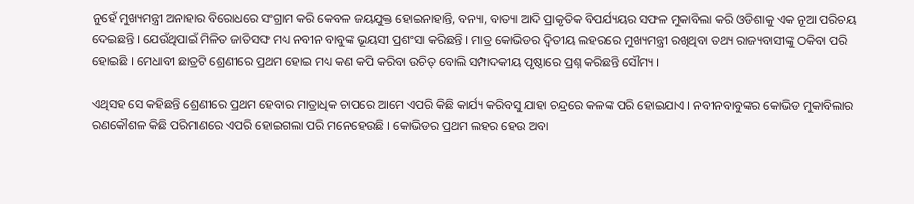ନୁହେଁ ମୁଖ୍ୟମନ୍ତ୍ରୀ ଅନାହାର ବିରୋଧରେ ସଂଗ୍ରାମ କରି କେବଳ ଜୟଯୁକ୍ତ ହୋଇନାହାନ୍ତି, ବନ୍ୟା, ବାତ୍ୟା ଆଦି ପ୍ରାକୃତିକ ବିପର୍ଯ୍ୟୟର ସଫଳ ମୁକାବିଲା କରି ଓଡିଶାକୁ ଏକ ନୂଆ ପରିଚୟ ଦେଇଛନ୍ତି । ଯେଉଁଥିପାଇଁ ମିଳିତ ଜାତିସଙ୍ଘ ମଧ୍ୟ ନବୀନ ବାବୁଙ୍କ ଭୂୟସୀ ପ୍ରଶଂସା କରିଛନ୍ତି । ମାତ୍ର କୋଭିଡର ଦ୍ବିତୀୟ ଲହରରେ ମୁଖ୍ୟମନ୍ତ୍ରୀ ରଖିଥିବା ତଥ୍ୟ ରାଜ୍ୟବାସୀଙ୍କୁ ଠକିବା ପରି ହୋଇଛି । ମେଧାବୀ ଛାତ୍ରଟି ଶ୍ରେଣୀରେ ପ୍ରଥମ ହୋଇ ମଧ୍ୟ କଣ କପି କରିବା ଉଚିତ୍ ବୋଲି ସମ୍ପାଦକୀୟ ପୃଷ୍ଠାରେ ପ୍ରଶ୍ନ କରିଛନ୍ତି ସୌମ୍ୟ ।

ଏଥିସହ ସେ କହିଛନ୍ତି ଶ୍ରେଣୀରେ ପ୍ରଥମ ହେବାର ମାତ୍ରାଧିକ ଚାପରେ ଆମେ ଏପରି କିଛି କାର୍ଯ୍ୟ କରିବସୁ ଯାହା ଚନ୍ଦ୍ରରେ କଳଙ୍କ ପରି ହୋଇଯାଏ । ନବୀନବାବୁଙ୍କର କୋଭିଡ ମୁକାବିଲାର ରଣକୌଶଳ କିଛି ପରିମାଣରେ ଏପରି ହୋଇଗଲା ପରି ମନେହେଉଛି । କୋଭିଡର ପ୍ରଥମ ଲହର ହେଉ ଅବା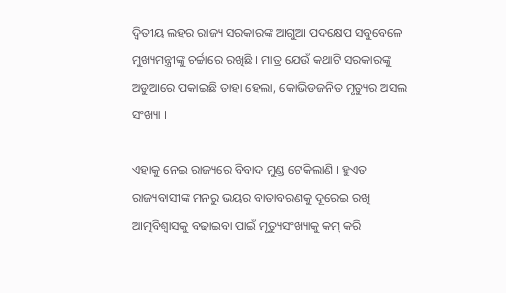ଦ୍ବିତୀୟ ଲହର ରାଜ୍ୟ ସରକାରଙ୍କ ଆଗୁଆ ପଦକ୍ଷେପ ସବୁବେଳେ ମୁଖ୍ୟମନ୍ତ୍ରୀଙ୍କୁ ଚର୍ଚ୍ଚାରେ ରଖିଛି । ମାତ୍ର ଯେଉଁ କଥାଟି ସରକାରଙ୍କୁ ଅଡୁଆରେ ପକାଇଛି ତାହା ହେଲା, କୋଭିଡଜନିତ ମୃତ୍ୟୁର ଅସଲ ସଂଖ୍ୟା ।

ଏହାକୁ ନେଇ ରାଜ୍ୟରେ ବିବାଦ ମୁଣ୍ଡ ଟେକିଲାଣି । ହୁଏତ ରାଜ୍ୟବାସୀଙ୍କ ମନରୁ ଭୟର ବାତାବରଣକୁ ଦୂରେଇ ରଖି ଆତ୍ମବିଶ୍ବାସକୁ ବଢାଇବା ପାଇଁ ମୃତ୍ୟୁସଂଖ୍ୟାକୁ କମ୍ କରି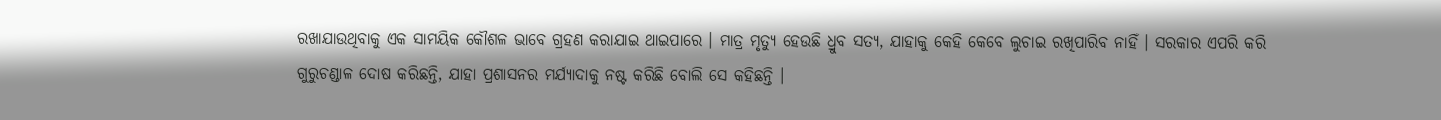ରଖାଯାଉଥିବାକୁ ଏକ ସାମୟିକ କୌଶଳ ଭାବେ ଗ୍ରହଣ କରାଯାଇ ଥାଇପାରେ । ମାତ୍ର ମୃତ୍ୟୁ ହେଉଛି ଧ୍ରୁବ ସତ୍ୟ, ଯାହାକୁ କେହି କେବେ ଲୁଚାଇ ରଖିପାରିବ ନାହିଁ । ସରକାର ଏପରି କରି ଗୁରୁଚଣ୍ଡାଳ ଦୋଷ କରିଛନ୍ତି, ଯାହା ପ୍ରଶାସନର ମର୍ଯ୍ୟାଦାକୁ ନଷ୍ଟ କରିଛି ବୋଲି ସେ କହିଛନ୍ତି ।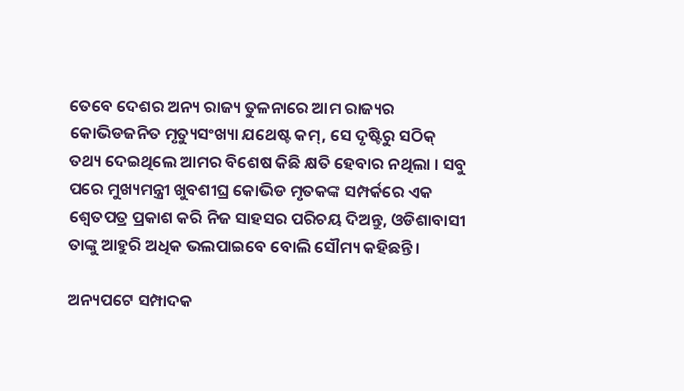ତେବେ ଦେଶର ଅନ୍ୟ ରାଜ୍ୟ ତୁଳନାରେ ଆମ ରାଜ୍ୟର କୋଭିଡଜନିତ ମୃତ୍ୟୁସଂଖ୍ୟା ଯଥେଷ୍ଟ କମ୍, ସେ ଦୃଷ୍ଟିରୁ ସଠିକ୍ ତଥ୍ୟ ଦେଇଥିଲେ ଆମର ବିଶେଷ କିଛି କ୍ଷତି ହେବାର ନଥିଲା । ସବୁ ପରେ ମୁଖ୍ୟମନ୍ତ୍ରୀ ଖୁବଶୀଘ୍ର କୋଭିଡ ମୃତକଙ୍କ ସମ୍ପର୍କରେ ଏକ ଶ୍ବେତପତ୍ର ପ୍ରକାଶ କରି ନିଜ ସାହସର ପରିଚୟ ଦିଅନ୍ତୁ, ଓଡିଶାବାସୀ ତାଙ୍କୁ ଆହୁରି ଅଧିକ ଭଲପାଇବେ ବୋଲି ସୌମ୍ୟ କହିଛନ୍ତି ।

ଅନ୍ୟପଟେ ସମ୍ପାଦକ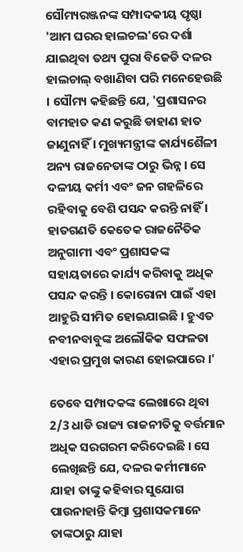ସୌମ୍ୟରଞ୍ଜନଙ୍କ ସମ୍ପାଦକୀୟ ପୃଷ୍ଠା 'ଆମ ଘରର ହାଲଚଲ'ରେ ଦର୍ଶା ଯାଇଥିବା ତଥ୍ୟ ପୁରା ବିଜେଡି ଦଳର ହାଲଚାଲ୍ ବଖାଣିବା ପରି ମନେହେଉଛି । ସୌମ୍ୟ କହିଛନ୍ତି ଯେ, 'ପ୍ରଶାସନର ବାମହାତ କଣ କରୁଛି ଡାହାଣ ହାତ ଜାଣୁନାହିଁ । ମୁଖ୍ୟମନ୍ତ୍ରୀଙ୍କ କାର୍ଯ୍ୟଶୈଳୀ ଅନ୍ୟ ରାଜନେତାଙ୍କ ଠାରୁ ଭିନ୍ନ । ସେ ଦଳୀୟ କର୍ମୀ ଏବଂ ଜନ ଗହଳିରେ ରହିବାକୁ ବେଶି ପସନ୍ଦ କରନ୍ତି ନାହିଁ । ହାତଗଣତି କେତେକ ରାଜନୈତିକ ଅନୁଗାମୀ ଏବଂ ପ୍ରଶାସକଙ୍କ ସହାୟତାରେ କାର୍ଯ୍ୟ କରିବାକୁ ଅଧିକ ପସନ୍ଦ କରନ୍ତି । କୋରୋନା ପାଇଁ ଏହା ଆହୁରି ସୀମିତ ହୋଇଯାଇଛି । ହୁଏତ ନବୀନବାବୁଙ୍କ ଅଲୌକିକ ସଫଳତା ଏହାର ପ୍ରମୁଖ କାରଣ ହୋଇପାରେ ।'

ତେବେ ସମ୍ପାଦକଙ୍କ ଲେଖାରେ ଥିବା 2/3 ଧାଡି ରାଜ୍ୟ ରାଜନୀତିକୁ ବର୍ତ୍ତମାନ ଅଧିକ ସରଗରମ କରିଦେଇଛି । ସେ ଲେଖିଛନ୍ତି ଯେ, ଦଳର କର୍ମୀମାନେ ଯାହା ତାଙ୍କୁ କହିବାର ସୁଯୋଗ ପାଉନାହାନ୍ତି କିମ୍ବା ପ୍ରଶାସକମାନେ ତାଙ୍କଠାରୁ ଯାହା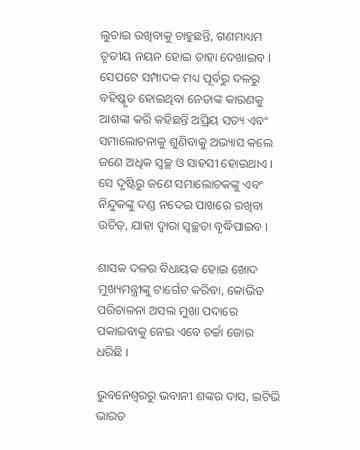ଲୁଚାଇ ରଖିବାକୁ ଚାହୁଛନ୍ତି, ଗଣମାଧ୍ୟମ ତୃତୀୟ ନୟନ ହୋଇ ତାହା ଦେଖାଇବ । ସେପଟେ ସମ୍ପାଦକ ମଧ୍ୟ ପୂର୍ବରୁ ଦଳରୁ ବହିଷ୍କୃତ ହୋଇଥିବା ନେତାଙ୍କ କାରଣକୁ ଆଶଙ୍କା କରି କହିଛନ୍ତି ଅପ୍ରିୟ ସତ୍ୟ ଏବଂ ସମାଲୋଚନାକୁ ଶୁଣିବାକୁ ଅଭ୍ୟାସ କଲେ ଜଣେ ଅଧିକ ସ୍ବଚ୍ଛ ଓ ସାହସୀ ହୋଇଥାଏ । ସେ ଦୃଷ୍ଟିରୁ ଜଣେ ସମାଲୋଚକଙ୍କୁ ଏବଂ ନିନ୍ଦୁକଙ୍କୁ ଦଣ୍ଡ ନଦେଇ ପାଖରେ ରଖିବା ଉଚିତ୍, ଯାହା ଦ୍ବାରା ସ୍ବଚ୍ଛତା ବୃଦ୍ଧିପାଇବ ।

ଶାସକ ଦଳର ବିଧାୟକ ହୋଇ ଖୋଦ ମୁଖ୍ୟମନ୍ତ୍ରୀଙ୍କୁ ଟାର୍ଗେଟ କରିବା, କୋଭିଡ ପରିଚାଳନା ଅସଲ ମୁଖା ପଦାରେ ପକାଇବାକୁ ନେଇ ଏବେ ଚର୍ଚ୍ଚା ଜୋର ଧରିଛି ।

ଭୁବନେଶ୍ବରରୁ ଭବାନୀ ଶଙ୍କର ଦାସ, ଇଟିଭି ଭାରତ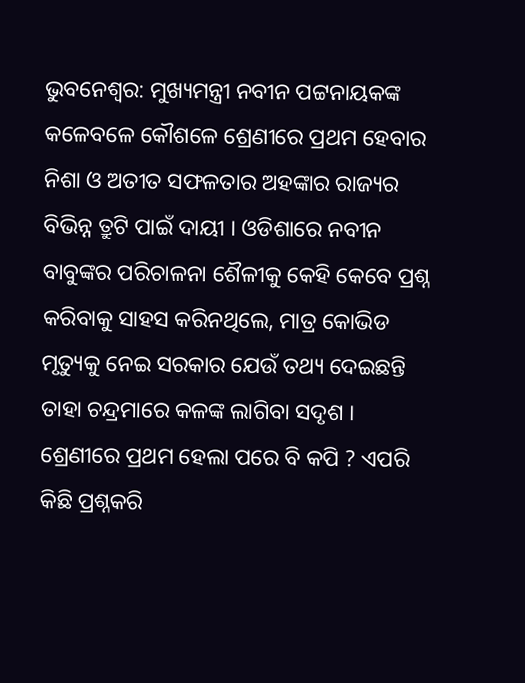ଭୁବନେଶ୍ବର: ମୁଖ୍ୟମନ୍ତ୍ରୀ ନବୀନ ପଟ୍ଟନାୟକଙ୍କ କଳେବଳେ କୌଶଳେ ଶ୍ରେଣୀରେ ପ୍ରଥମ ହେବାର ନିଶା ଓ ଅତୀତ ସଫଳତାର ଅହଙ୍କାର ରାଜ୍ୟର ବିଭିନ୍ନ ତ୍ରୁଟି ପାଇଁ ଦାୟୀ । ଓଡିଶାରେ ନବୀନ ବାବୁଙ୍କର ପରିଚାଳନା ଶୈଳୀକୁ କେହି କେବେ ପ୍ରଶ୍ନ କରିବାକୁ ସାହସ କରିନଥିଲେ, ମାତ୍ର କୋଭିଡ ମୃତ୍ୟୁକୁ ନେଇ ସରକାର ଯେଉଁ ତଥ୍ୟ ଦେଇଛନ୍ତି ତାହା ଚନ୍ଦ୍ରମାରେ କଳଙ୍କ ଲାଗିବା ସଦୃଶ । ଶ୍ରେଣୀରେ ପ୍ରଥମ ହେଲା ପରେ ବି କପି ? ଏପରି କିଛି ପ୍ରଶ୍ନକରି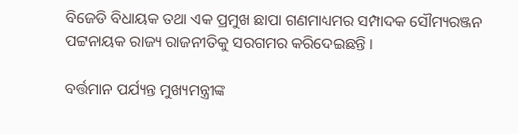ବିଜେଡି ବିଧାୟକ ତଥା ଏକ ପ୍ରମୁଖ ଛାପା ଗଣମାଧ୍ୟମର ସମ୍ପାଦକ ସୌମ୍ୟରଞ୍ଜନ ପଟ୍ଟନାୟକ ରାଜ୍ୟ ରାଜନୀତିକୁ ସରଗମର କରିଦେଇଛନ୍ତି ।

ବର୍ତ୍ତମାନ ପର୍ଯ୍ୟନ୍ତ ମୁଖ୍ୟମନ୍ତ୍ରୀଙ୍କ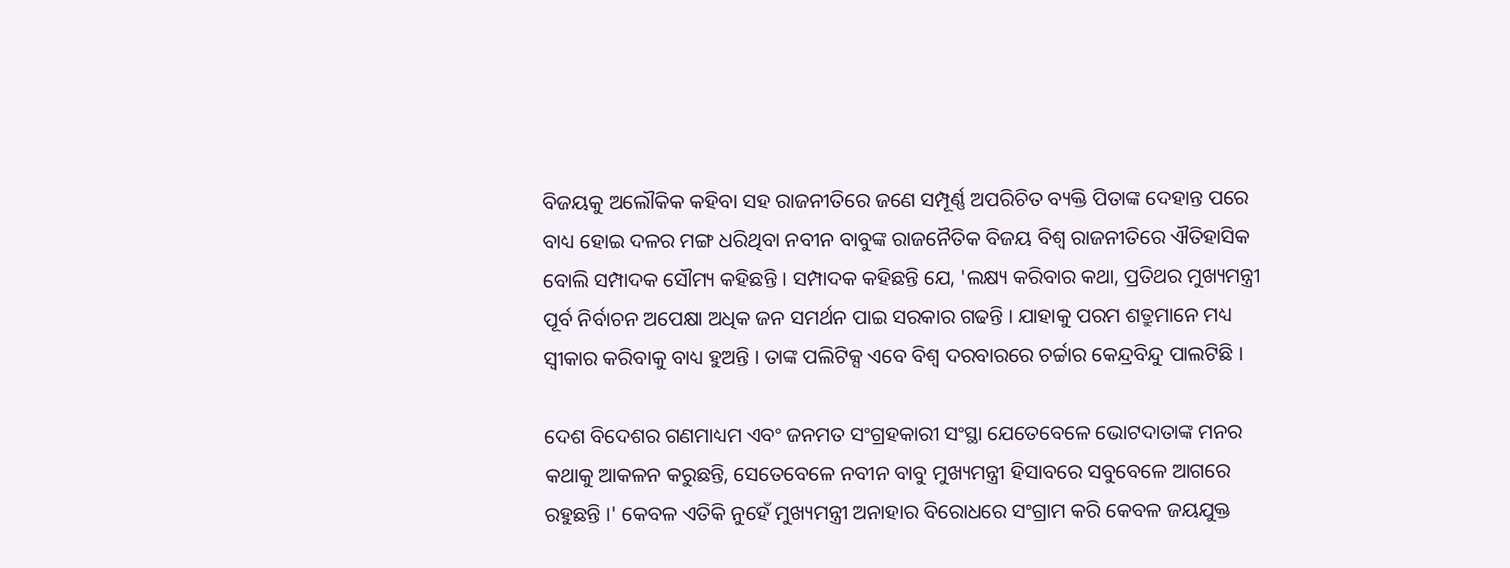ବିଜୟକୁ ଅଲୌକିକ କହିବା ସହ ରାଜନୀତିରେ ଜଣେ ସମ୍ପୂର୍ଣ୍ଣ ଅପରିଚିତ ବ୍ୟକ୍ତି ପିତାଙ୍କ ଦେହାନ୍ତ ପରେ ବାଧ୍ୟ ହୋଇ ଦଳର ମଙ୍ଗ ଧରିଥିବା ନବୀନ ବାବୁଙ୍କ ରାଜନୈତିକ ବିଜୟ ବିଶ୍ବ ରାଜନୀତିରେ ଐତିହାସିକ ବୋଲି ସମ୍ପାଦକ ସୌମ୍ୟ କହିଛନ୍ତି । ସମ୍ପାଦକ କହିଛନ୍ତି ଯେ, 'ଲକ୍ଷ୍ୟ କରିବାର କଥା, ପ୍ରତିଥର ମୁଖ୍ୟମନ୍ତ୍ରୀ ପୂର୍ବ ନିର୍ବାଚନ ଅପେକ୍ଷା ଅଧିକ ଜନ ସମର୍ଥନ ପାଇ ସରକାର ଗଢନ୍ତି । ଯାହାକୁ ପରମ ଶତ୍ରୁମାନେ ମଧ୍ୟ ସ୍ବୀକାର କରିବାକୁ ବାଧ୍ୟ ହୁଅନ୍ତି । ତାଙ୍କ ପଲିଟିକ୍ସ ଏବେ ବିଶ୍ବ ଦରବାରରେ ଚର୍ଚ୍ଚାର କେନ୍ଦ୍ରବିନ୍ଦୁ ପାଲଟିଛି ।

ଦେଶ ବିଦେଶର ଗଣମାଧ୍ୟମ ଏବଂ ଜନମତ ସଂଗ୍ରହକାରୀ ସଂସ୍ଥା ଯେତେବେଳେ ଭୋଟଦାତାଙ୍କ ମନର କଥାକୁ ଆକଳନ କରୁଛନ୍ତି, ସେତେବେଳେ ନବୀନ ବାବୁ ମୁଖ୍ୟମନ୍ତ୍ରୀ ହିସାବରେ ସବୁବେଳେ ଆଗରେ ରହୁଛନ୍ତି ।' କେବଳ ଏତିକି ନୁହେଁ ମୁଖ୍ୟମନ୍ତ୍ରୀ ଅନାହାର ବିରୋଧରେ ସଂଗ୍ରାମ କରି କେବଳ ଜୟଯୁକ୍ତ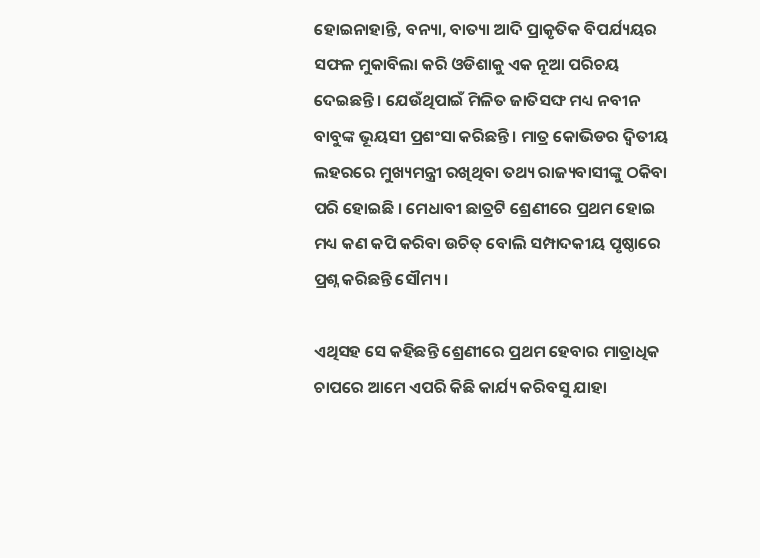ହୋଇନାହାନ୍ତି, ବନ୍ୟା, ବାତ୍ୟା ଆଦି ପ୍ରାକୃତିକ ବିପର୍ଯ୍ୟୟର ସଫଳ ମୁକାବିଲା କରି ଓଡିଶାକୁ ଏକ ନୂଆ ପରିଚୟ ଦେଇଛନ୍ତି । ଯେଉଁଥିପାଇଁ ମିଳିତ ଜାତିସଙ୍ଘ ମଧ୍ୟ ନବୀନ ବାବୁଙ୍କ ଭୂୟସୀ ପ୍ରଶଂସା କରିଛନ୍ତି । ମାତ୍ର କୋଭିଡର ଦ୍ବିତୀୟ ଲହରରେ ମୁଖ୍ୟମନ୍ତ୍ରୀ ରଖିଥିବା ତଥ୍ୟ ରାଜ୍ୟବାସୀଙ୍କୁ ଠକିବା ପରି ହୋଇଛି । ମେଧାବୀ ଛାତ୍ରଟି ଶ୍ରେଣୀରେ ପ୍ରଥମ ହୋଇ ମଧ୍ୟ କଣ କପି କରିବା ଉଚିତ୍ ବୋଲି ସମ୍ପାଦକୀୟ ପୃଷ୍ଠାରେ ପ୍ରଶ୍ନ କରିଛନ୍ତି ସୌମ୍ୟ ।

ଏଥିସହ ସେ କହିଛନ୍ତି ଶ୍ରେଣୀରେ ପ୍ରଥମ ହେବାର ମାତ୍ରାଧିକ ଚାପରେ ଆମେ ଏପରି କିଛି କାର୍ଯ୍ୟ କରିବସୁ ଯାହା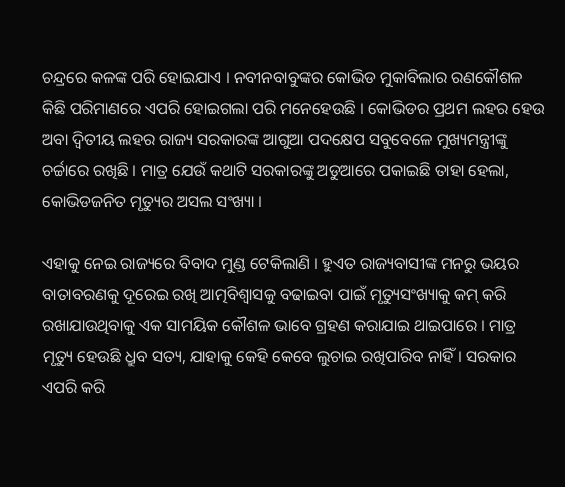ଚନ୍ଦ୍ରରେ କଳଙ୍କ ପରି ହୋଇଯାଏ । ନବୀନବାବୁଙ୍କର କୋଭିଡ ମୁକାବିଲାର ରଣକୌଶଳ କିଛି ପରିମାଣରେ ଏପରି ହୋଇଗଲା ପରି ମନେହେଉଛି । କୋଭିଡର ପ୍ରଥମ ଲହର ହେଉ ଅବା ଦ୍ବିତୀୟ ଲହର ରାଜ୍ୟ ସରକାରଙ୍କ ଆଗୁଆ ପଦକ୍ଷେପ ସବୁବେଳେ ମୁଖ୍ୟମନ୍ତ୍ରୀଙ୍କୁ ଚର୍ଚ୍ଚାରେ ରଖିଛି । ମାତ୍ର ଯେଉଁ କଥାଟି ସରକାରଙ୍କୁ ଅଡୁଆରେ ପକାଇଛି ତାହା ହେଲା, କୋଭିଡଜନିତ ମୃତ୍ୟୁର ଅସଲ ସଂଖ୍ୟା ।

ଏହାକୁ ନେଇ ରାଜ୍ୟରେ ବିବାଦ ମୁଣ୍ଡ ଟେକିଲାଣି । ହୁଏତ ରାଜ୍ୟବାସୀଙ୍କ ମନରୁ ଭୟର ବାତାବରଣକୁ ଦୂରେଇ ରଖି ଆତ୍ମବିଶ୍ବାସକୁ ବଢାଇବା ପାଇଁ ମୃତ୍ୟୁସଂଖ୍ୟାକୁ କମ୍ କରି ରଖାଯାଉଥିବାକୁ ଏକ ସାମୟିକ କୌଶଳ ଭାବେ ଗ୍ରହଣ କରାଯାଇ ଥାଇପାରେ । ମାତ୍ର ମୃତ୍ୟୁ ହେଉଛି ଧ୍ରୁବ ସତ୍ୟ, ଯାହାକୁ କେହି କେବେ ଲୁଚାଇ ରଖିପାରିବ ନାହିଁ । ସରକାର ଏପରି କରି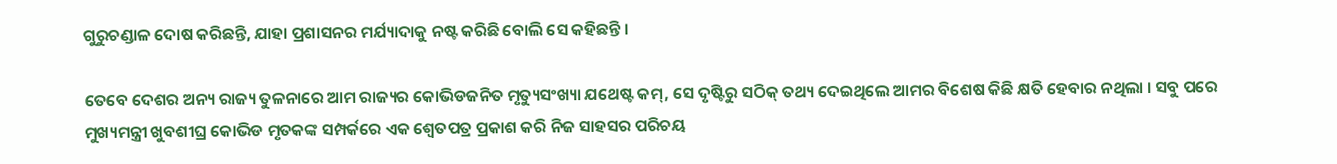ଗୁରୁଚଣ୍ଡାଳ ଦୋଷ କରିଛନ୍ତି, ଯାହା ପ୍ରଶାସନର ମର୍ଯ୍ୟାଦାକୁ ନଷ୍ଟ କରିଛି ବୋଲି ସେ କହିଛନ୍ତି ।

ତେବେ ଦେଶର ଅନ୍ୟ ରାଜ୍ୟ ତୁଳନାରେ ଆମ ରାଜ୍ୟର କୋଭିଡଜନିତ ମୃତ୍ୟୁସଂଖ୍ୟା ଯଥେଷ୍ଟ କମ୍, ସେ ଦୃଷ୍ଟିରୁ ସଠିକ୍ ତଥ୍ୟ ଦେଇଥିଲେ ଆମର ବିଶେଷ କିଛି କ୍ଷତି ହେବାର ନଥିଲା । ସବୁ ପରେ ମୁଖ୍ୟମନ୍ତ୍ରୀ ଖୁବଶୀଘ୍ର କୋଭିଡ ମୃତକଙ୍କ ସମ୍ପର୍କରେ ଏକ ଶ୍ବେତପତ୍ର ପ୍ରକାଶ କରି ନିଜ ସାହସର ପରିଚୟ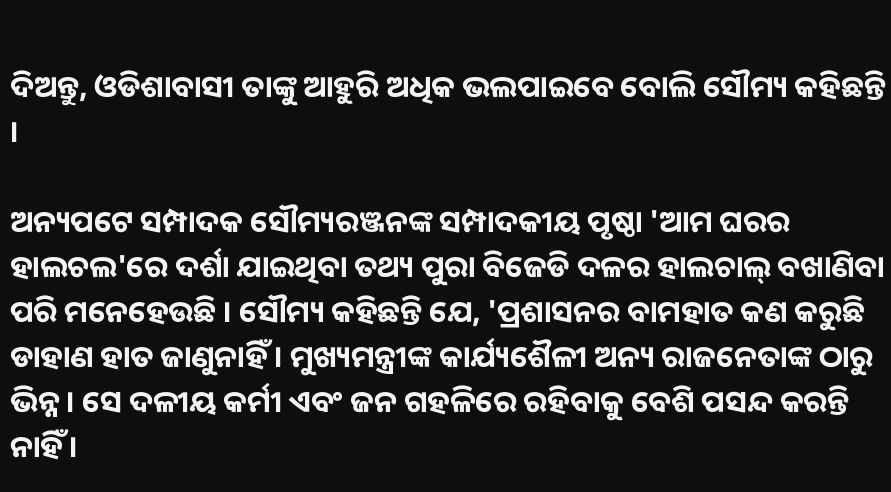ଦିଅନ୍ତୁ, ଓଡିଶାବାସୀ ତାଙ୍କୁ ଆହୁରି ଅଧିକ ଭଲପାଇବେ ବୋଲି ସୌମ୍ୟ କହିଛନ୍ତି ।

ଅନ୍ୟପଟେ ସମ୍ପାଦକ ସୌମ୍ୟରଞ୍ଜନଙ୍କ ସମ୍ପାଦକୀୟ ପୃଷ୍ଠା 'ଆମ ଘରର ହାଲଚଲ'ରେ ଦର୍ଶା ଯାଇଥିବା ତଥ୍ୟ ପୁରା ବିଜେଡି ଦଳର ହାଲଚାଲ୍ ବଖାଣିବା ପରି ମନେହେଉଛି । ସୌମ୍ୟ କହିଛନ୍ତି ଯେ, 'ପ୍ରଶାସନର ବାମହାତ କଣ କରୁଛି ଡାହାଣ ହାତ ଜାଣୁନାହିଁ । ମୁଖ୍ୟମନ୍ତ୍ରୀଙ୍କ କାର୍ଯ୍ୟଶୈଳୀ ଅନ୍ୟ ରାଜନେତାଙ୍କ ଠାରୁ ଭିନ୍ନ । ସେ ଦଳୀୟ କର୍ମୀ ଏବଂ ଜନ ଗହଳିରେ ରହିବାକୁ ବେଶି ପସନ୍ଦ କରନ୍ତି ନାହିଁ ।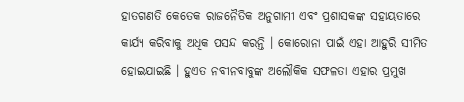ହାତଗଣତି କେତେକ ରାଜନୈତିକ ଅନୁଗାମୀ ଏବଂ ପ୍ରଶାସକଙ୍କ ସହାୟତାରେ କାର୍ଯ୍ୟ କରିବାକୁ ଅଧିକ ପସନ୍ଦ କରନ୍ତି । କୋରୋନା ପାଇଁ ଏହା ଆହୁରି ସୀମିତ ହୋଇଯାଇଛି । ହୁଏତ ନବୀନବାବୁଙ୍କ ଅଲୌକିକ ସଫଳତା ଏହାର ପ୍ରମୁଖ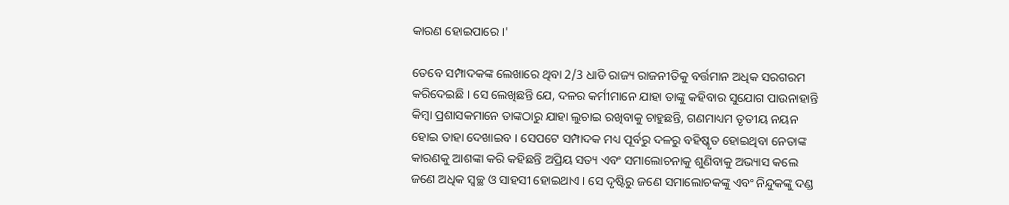କାରଣ ହୋଇପାରେ ।'

ତେବେ ସମ୍ପାଦକଙ୍କ ଲେଖାରେ ଥିବା 2/3 ଧାଡି ରାଜ୍ୟ ରାଜନୀତିକୁ ବର୍ତ୍ତମାନ ଅଧିକ ସରଗରମ କରିଦେଇଛି । ସେ ଲେଖିଛନ୍ତି ଯେ, ଦଳର କର୍ମୀମାନେ ଯାହା ତାଙ୍କୁ କହିବାର ସୁଯୋଗ ପାଉନାହାନ୍ତି କିମ୍ବା ପ୍ରଶାସକମାନେ ତାଙ୍କଠାରୁ ଯାହା ଲୁଚାଇ ରଖିବାକୁ ଚାହୁଛନ୍ତି, ଗଣମାଧ୍ୟମ ତୃତୀୟ ନୟନ ହୋଇ ତାହା ଦେଖାଇବ । ସେପଟେ ସମ୍ପାଦକ ମଧ୍ୟ ପୂର୍ବରୁ ଦଳରୁ ବହିଷ୍କୃତ ହୋଇଥିବା ନେତାଙ୍କ କାରଣକୁ ଆଶଙ୍କା କରି କହିଛନ୍ତି ଅପ୍ରିୟ ସତ୍ୟ ଏବଂ ସମାଲୋଚନାକୁ ଶୁଣିବାକୁ ଅଭ୍ୟାସ କଲେ ଜଣେ ଅଧିକ ସ୍ବଚ୍ଛ ଓ ସାହସୀ ହୋଇଥାଏ । ସେ ଦୃଷ୍ଟିରୁ ଜଣେ ସମାଲୋଚକଙ୍କୁ ଏବଂ ନିନ୍ଦୁକଙ୍କୁ ଦଣ୍ଡ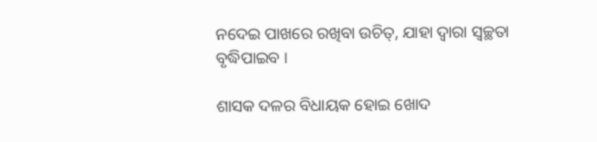ନଦେଇ ପାଖରେ ରଖିବା ଉଚିତ୍, ଯାହା ଦ୍ବାରା ସ୍ବଚ୍ଛତା ବୃଦ୍ଧିପାଇବ ।

ଶାସକ ଦଳର ବିଧାୟକ ହୋଇ ଖୋଦ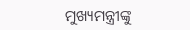ମୁଖ୍ୟମନ୍ତ୍ରୀଙ୍କୁ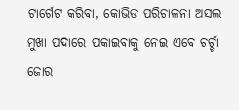ଟାର୍ଗେଟ କରିବା, କୋଭିଡ ପରିଚାଳନା ଅସଲ ମୁଖା ପଦାରେ ପକାଇବାକୁ ନେଇ ଏବେ ଚର୍ଚ୍ଚା ଜୋର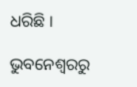ଧରିଛି ।

ଭୁବନେଶ୍ବରରୁ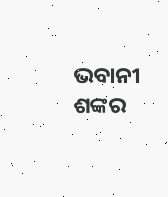ଭବାନୀ ଶଙ୍କର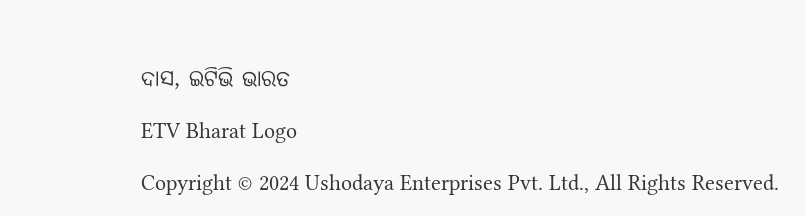ଦାସ, ଇଟିଭି ଭାରତ

ETV Bharat Logo

Copyright © 2024 Ushodaya Enterprises Pvt. Ltd., All Rights Reserved.